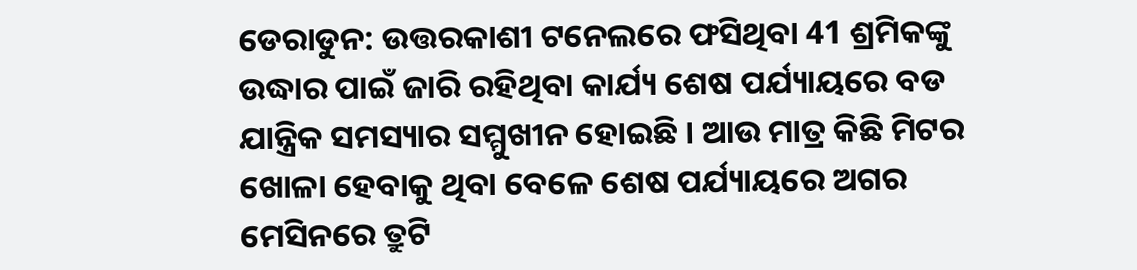ଡେରାଡୁନ: ଉତ୍ତରକାଶୀ ଟନେଲରେ ଫସିଥିବା 41 ଶ୍ରମିକଙ୍କୁ ଉଦ୍ଧାର ପାଇଁ ଜାରି ରହିଥିବା କାର୍ଯ୍ୟ ଶେଷ ପର୍ଯ୍ୟାୟରେ ବଡ ଯାନ୍ତ୍ରିକ ସମସ୍ୟାର ସମ୍ମୁଖୀନ ହୋଇଛି । ଆଉ ମାତ୍ର କିଛି ମିଟର ଖୋଳା ହେବାକୁ ଥିବା ବେଳେ ଶେଷ ପର୍ଯ୍ୟାୟରେ ଅଗର ମେସିନରେ ତ୍ରୁଟି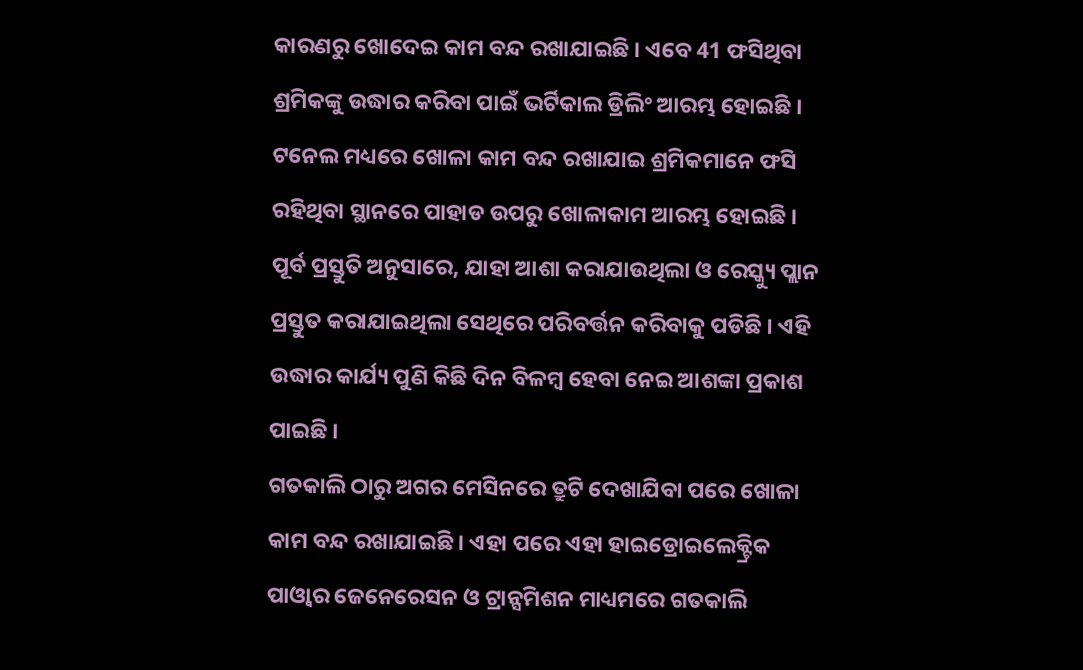କାରଣରୁ ଖୋଦେଇ କାମ ବନ୍ଦ ରଖାଯାଇଛି । ଏବେ 41 ଫସିଥିବା ଶ୍ରମିକଙ୍କୁ ଉଦ୍ଧାର କରିବା ପାଇଁ ଭର୍ଟିକାଲ ଡ୍ରିଲିଂ ଆରମ୍ଭ ହୋଇଛି । ଟନେଲ ମଧ୍ୟରେ ଖୋଳା କାମ ବନ୍ଦ ରଖାଯାଇ ଶ୍ରମିକମାନେ ଫସି ରହିଥିବା ସ୍ଥାନରେ ପାହାଡ ଉପରୁ ଖୋଳାକାମ ଆରମ୍ଭ ହୋଇଛି । ପୂର୍ବ ପ୍ରସ୍ତୁତି ଅନୁସାରେ, ଯାହା ଆଶା କରାଯାଉଥିଲା ଓ ରେସ୍କ୍ୟୁ ପ୍ଲାନ ପ୍ରସ୍ତୁତ କରାଯାଇଥିଲା ସେଥିରେ ପରିବର୍ତ୍ତନ କରିବାକୁ ପଡିଛି । ଏହି ଉଦ୍ଧାର କାର୍ଯ୍ୟ ପୁଣି କିଛି ଦିନ ବିଳମ୍ବ ହେବା ନେଇ ଆଶଙ୍କା ପ୍ରକାଶ ପାଇଛି ।
ଗତକାଲି ଠାରୁ ଅଗର ମେସିନରେ ତ୍ରୁଟି ଦେଖାଯିବା ପରେ ଖୋଳା କାମ ବନ୍ଦ ରଖାଯାଇଛି । ଏହା ପରେ ଏହା ହାଇଡ୍ରୋଇଲେକ୍ଟ୍ରିକ ପାଓ୍ବାର ଜେନେରେସନ ଓ ଟ୍ରାନ୍ସମିଶନ ମାଧ୍ୟମରେ ଗତକାଲି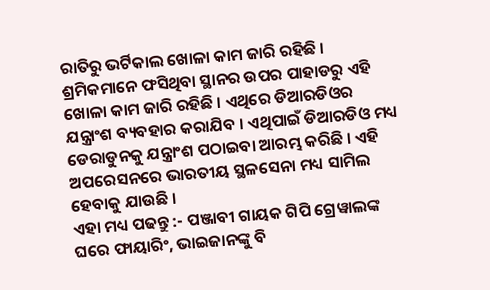ରାତିରୁ ଭର୍ଟିକାଲ ଖୋଳା କାମ ଜାରି ରହିଛି । ଶ୍ରମିକମାନେ ଫସିଥିବା ସ୍ଥାନର ଉପର ପାହାଡରୁ ଏହି ଖୋଳା କାମ ଜାରି ରହିଛି । ଏଥିରେ ଡିଆରଡିଓର ଯନ୍ତ୍ରାଂଶ ବ୍ୟବହାର କରାଯିବ । ଏଥିପାଇଁ ଡିଆରଡିଓ ମଧ୍ୟ ଡେରାଡୁନକୁ ଯନ୍ତ୍ରାଂଶ ପଠାଇବା ଆରମ୍ଭ କରିଛି । ଏହି ଅପରେସନରେ ଭାରତୀୟ ସ୍ଥଳସେନା ମଧ୍ୟ ସାମିଲ ହେବାକୁ ଯାଉଛି ।
ଏହା ମଧ୍ୟ ପଢନ୍ତୁ :- ପଞ୍ଜାବୀ ଗାୟକ ଗିପି ଗ୍ରେୱାଲଙ୍କ ଘରେ ଫାୟାରିଂ, ଭାଇଜାନଙ୍କୁ ବି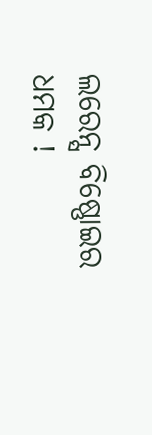ଲରେନ୍ସ ବିଷ୍ଣୋଇର ଧମକ !